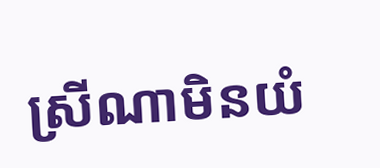ស្រីណាមិនយំ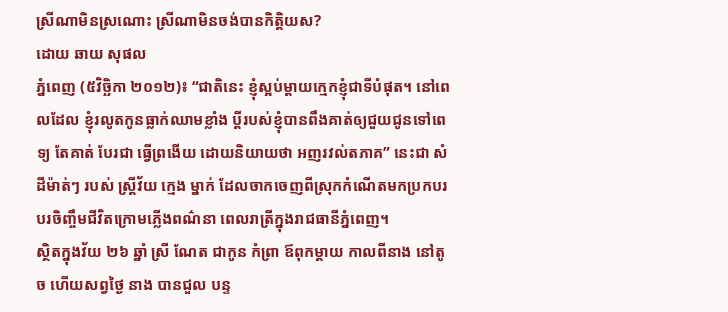ស្រីណាមិនស្រណោះ ស្រីណាមិនចង់បានកិត្តិយស?
ដោយ ឆាយ សុផល
ភ្នំពេញ (៥វិច្ឆិកា ២០១២)៖ “ជាតិនេះ ខ្ញុំស្អប់ម្ដាយក្មេកខ្ញុំជាទីបំផុត។ នៅពេលដែល ខ្ញុំរលូតកូនធ្លាក់ឈាមខ្លាំង ប្ដីរបស់ខ្ញុំបានពឹងគាត់ឲ្យជួយជូនទៅពេទ្យ តែគាត់ បែរជា ធ្វើព្រងើយ ដោយនិយាយថា អញរវល់តភាគ” នេះជា សំដីម៉ាត់ៗ របស់ ស្ត្រីវ័យ ក្មេង ម្នាក់ ដែលចាកចេញពីស្រុកកំណើតមកប្រកបរបរចិញ្ចឹមជីវិតក្រោមភ្លើងពណ៌នា ពេលរាត្រីក្នុងរាជធានីភ្នំពេញ។
ស្ថិតក្នុងវ័យ ២៦ ឆ្នាំ ស្រី ណែត ជាកូន កំព្រា ឪពុកម្ដាយ កាលពីនាង នៅតូច ហើយសព្វថ្ងៃ នាង បានជួល បន្ទ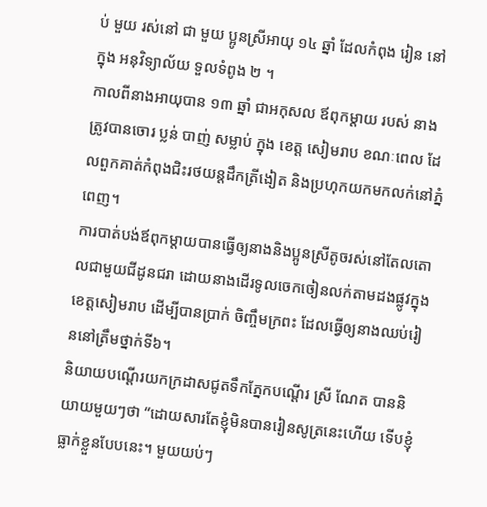ប់ មួយ រស់នៅ ជា មួយ ប្អូនស្រីអាយុ ១៤ ឆ្នាំ ដែលកំពុង រៀន នៅ ក្នុង អនុវិទ្យាល័យ ទួលទំពូង ២ ។
កាលពីនាងអាយុបាន ១៣ ឆ្នាំ ជាអកុសល ឪពុកម្ដាយ របស់ នាង ត្រូវបានចោរ ប្លន់ បាញ់ សម្លាប់ ក្នុង ខេត្ត សៀមរាប ខណៈពេល ដែលពួកគាត់កំពុងជិះរថយន្តដឹកត្រីងៀត និងប្រហុកយកមកលក់នៅភ្នំពេញ។
ការបាត់បង់ឪពុកម្ដាយបានធ្វើឲ្យនាងនិងប្អូនស្រីតូចរស់នៅតែលតោលជាមួយជីដូនជរា ដោយនាងដើរទូលចេកចៀនលក់តាមដងផ្លូវក្នុងខេត្តសៀមរាប ដើម្បីបានប្រាក់ ចិញ្ចឹមក្រពះ ដែលធ្វើឲ្យនាងឈប់រៀននៅត្រឹមថ្នាក់ទី៦។
និយាយបណ្ដើរយកក្រដាសជូតទឹកភ្នែកបណ្ដើរ ស្រី ណែត បាននិយាយមួយៗថា “ដោយសារតែខ្ញុំមិនបានរៀនសូត្រនេះហើយ ទើបខ្ញុំធ្លាក់ខ្លួនបែបនេះ។ មួយយប់ៗ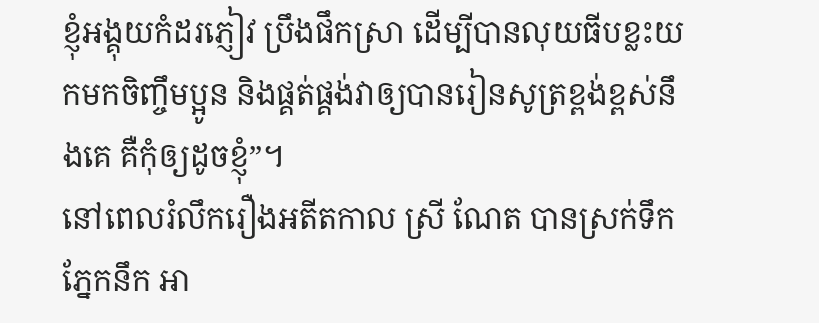ខ្ញុំអង្គុយកំដរភ្ញៀវ ប្រឹងផឹកស្រា ដើម្បីបានលុយធីបខ្លះយកមកចិញ្ចឹមប្អូន និងផ្គត់ផ្គង់វាឲ្យបានរៀនសូត្រខ្ពង់ខ្ពស់នឹងគេ គឺកុំឲ្យដូចខ្ញុំ”។
នៅពេលរំលឹករឿងអតីតកាល ស្រី ណែត បានស្រក់ទឹកភ្នែកនឹក អា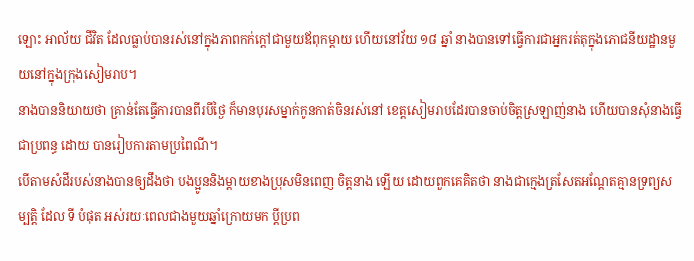ឡោះ អាល័យ ជីវិត ដែលធ្លាប់បានរស់នៅក្នុងភាពកក់ក្ដៅជាមួយឪពុកម្ដាយ ហើយនៅវ័យ ១៨ ឆ្នាំ នាងបានទៅធ្វើការជាអ្នករត់តុក្នុងភោជនីយដ្ឋានមួយនៅក្នុងក្រុងសៀមរាប។
នាងបាននិយាយថា គ្រាន់តែធ្វើការបានពីរបីថ្ងៃ ក៏មានបុរសម្នាក់កូនកាត់ចិនរស់នៅ ខេត្តសៀមរាបដែរបានចាប់ចិត្តស្រឡាញ់នាង ហើយបានសុំនាងធ្វើជាប្រពន្ធ ដោយ បានរៀបការតាមប្រពៃណី។
បើតាមសំដីរបស់នាងបានឲ្យដឹងថា បងប្អូននិងម្ដាយខាងប្រុសមិនពេញ ចិត្តនាង ឡើយ ដោយពួកគេគិតថា នាងជាក្មេងត្រសែតអណ្ដែតគ្មានទ្រព្យសម្បត្តិ ដែល ទី បំផុត អស់រយៈពេលជាងមួយឆ្នាំក្រោយមក ប្ដីប្រព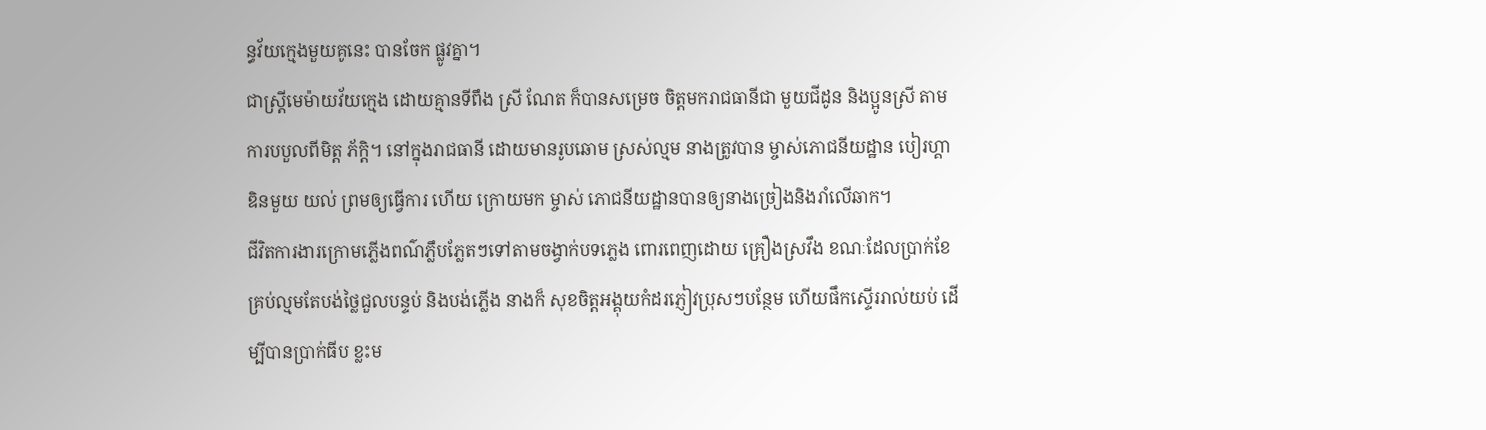ន្ធវ័យក្មេងមួយគូនេះ បានចែក ផ្លូវគ្នា។
ជាស្រ្តីមេម៉ាយវ័យក្មេង ដោយគ្មានទីពឹង ស្រី ណែត ក៏បានសម្រេច ចិត្តមករាជធានីជា មួយជីដូន និងប្អូនស្រី តាម ការបបួលពីមិត្ត ភ័ក្ដិ។ នៅក្នុងរាជធានី ដោយមានរូបឆោម ស្រស់ល្មម នាងត្រូវបាន ម្ចាស់ភោជនីយដ្ឋាន បៀរហ្គា ឌិនមួយ យល់ ព្រមឲ្យធ្វើការ ហើយ ក្រោយមក ម្ចាស់ ភោជនីយដ្ឋានបានឲ្យនាងច្រៀងនិងរាំលើឆាក។
ជីវិតការងារក្រោមភ្លើងពណ៌ភ្លឹបភ្លែតៗទៅតាមចង្វាក់បទភ្លេង ពោរពេញដោយ គ្រឿងស្រវឹង ខណៈដែលប្រាក់ខែគ្រប់ល្មមតែបង់ថ្លៃជួលបន្ទប់ និងបង់ភ្លើង នាងក៏ សុខចិត្តអង្គុយកំដរភ្ញៀវប្រុសៗបន្ថែម ហើយផឹកស្ទើររាល់យប់ ដើម្បីបានប្រាក់ធីប ខ្លះម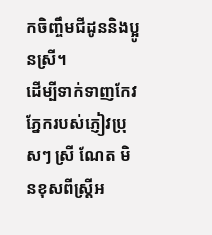កចិញ្ចឹមជីដូននិងប្អូនស្រី។
ដើម្បីទាក់ទាញកែវភ្នែករបស់ភ្ញៀវប្រុសៗ ស្រី ណែត មិនខុសពីស្រ្តីអ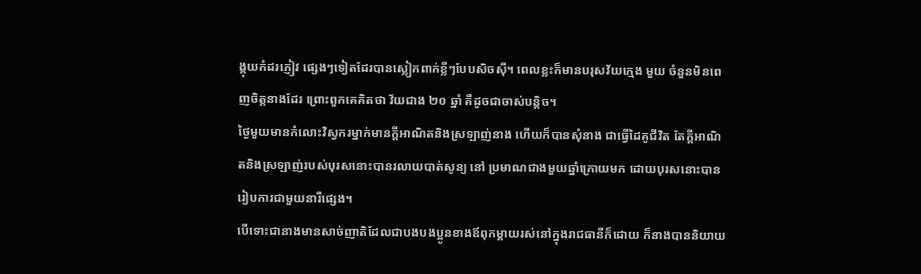ង្គុយកំដរភ្ញៀវ ផ្សេងៗទៀតដែរបានស្លៀកពាក់ខ្លីៗបែបសិចស៊ី។ ពេលខ្លះក៏មានបរុសវ័យក្មេង មួយ ចំនួនមិនពេញចិត្តនាងដែរ ព្រោះពួកគេគិតថា វ័យជាង ២០ ឆ្នាំ គឺដូចជាចាស់បន្តិច។
ថ្ងៃមួយមានកំលោះវិស្វករម្នាក់មានក្ដីអាណិតនិងស្រឡាញ់នាង ហើយក៏បានសុំនាង ជាធ្វើដៃគូជីវិត តែក្ដីអាណិតនិងស្រឡាញ់របស់បុរសនោះបានរលាយបាត់សូន្យ នៅ ប្រមាណជាងមួយឆ្នាំក្រោយមក ដោយបុរសនោះបានរៀបការជាមួយនារីផ្សេង។
បើទោះជានាងមានសាច់ញាតិដែលជាបងបងប្អូនខាងឪពុកម្ដាយរស់នៅក្នុងរាជធានីក៏ដោយ ក៏នាងបាននិយាយ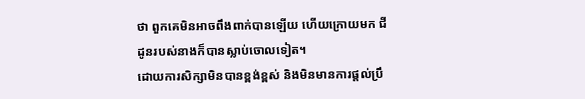ថា ពួកគេមិនអាចពឹងពាក់បានឡើយ ហើយក្រោយមក ជីដូនរបស់នាងក៏បានស្លាប់ចោលទៀត។
ដោយការសិក្សាមិនបានខ្ពង់ខ្ពស់ និងមិនមានការផ្ដល់ប្រឹ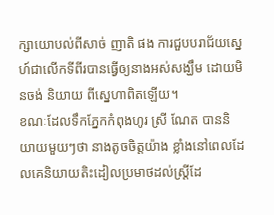ក្សាយោបល់ពីសាច់ ញាតិ ផង ការជួបបរាជ័យស្នេហ៍ជាលើកទីពីរបានធ្វើឲ្យនាងអស់សង្ឃឹម ដោយមិនចង់ និយាយ ពីស្នេហាពិតឡើយ។
ខណៈដែលទឹកភ្នែកកំពុងហូរ ស្រី ណែត បាននិយាយមួយៗថា នាងតូចចិត្តយ៉ាង ខ្លាំងនៅពេលដែលគេនិយាយតិះដៀលប្រមាថដល់ស្ត្រីដែ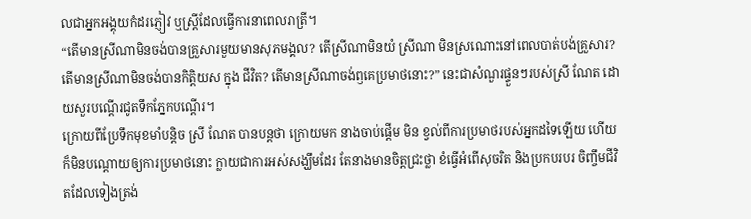លជាអ្នកអង្គុយកំដរភ្ញៀវ ឬស្ត្រីដែលធ្វើការនាពេលរាត្រី។
“តើមានស្រីណាមិនចង់បានគ្រួសារមួយមានសុភមង្គល? តើស្រីណាមិនយំ ស្រីណា មិនស្រណោះនៅពេលបាត់បង់គ្រួសារ? តើមានស្រីណាមិនចង់បានកិត្តិយស ក្នុង ជីវិត? តើមានស្រីណាចង់ឭគេប្រមាថនោះ?” នេះជាសំណួរផ្ទួនៗរបស់ស្រី ណែត ដោយសួរបណ្ដើរជូតទឹកភ្នែកបណ្ដើរ។
ក្រោយពីប្រែទឹកមុខមាំបន្តិច ស្រី ណែត បានបន្តថា ក្រោយមក នាងចាប់ផ្តើម មិន ខ្វល់ពីការប្រមាថរបស់អ្នកដទៃឡើយ ហើយក៏មិនបណ្តោយឲ្យការប្រមាថនោះ ក្លាយជាការអស់សង្ឃឹមដែរ តែនាងមានចិត្តជ្រះថ្លា ខំធ្វើអំពើសុចរិត និងប្រកបរបរ ចិញ្ចឹមជីវិតដែលទៀងត្រង់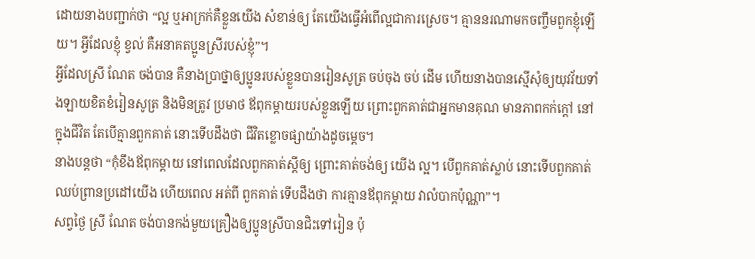ដោយនាងបញ្ជាក់ថា “ល្អ ឬអាក្រក់គឺខ្លួនយើង សំខាន់ឲ្យ តែយើងធ្វើអំពើល្អជាការស្រេច។ គ្មាននរណាមកចញ្ចឹមពួកខ្ញុំឡើយ។ អ្វីដែលខ្ញុំ ខ្វល់ គឺអនាគតប្អូនស្រីរបស់ខ្ញុំ”។
អ្វីដែលស្រី ណែត ចង់បាន គឺនាងប្រាថ្នាឲ្យប្អូនរបស់ខ្លួនបានរៀនសូត្រ ចប់ចុង ចប់ ដើម ហើយនាងបានស្មើសុំឲ្យយុវវ័យទាំងឡាយខិតខំរៀនសូត្រ និងមិនត្រូវ ប្រមាថ ឪពុកម្ដាយរបស់ខ្លួនឡើយ ព្រោះពួកគាត់ជាអ្នកមានគុណ មានភាពកក់ក្ដៅ នៅ ក្នុងជីវិត តែបើគ្មានពួកគាត់ នោះទើបដឹងថា ជីវិតខ្លោចផ្សាយ៉ាងដូចម្ដេច។
នាងបន្តថា “កុំខឹងឪពុកម្ដាយ នៅពេលដែលពួកគាត់ស្ដីឲ្យ ព្រោះគាត់ចង់ឲ្យ យើង ល្អ។ បើពួកគាត់ស្លាប់ នោះទើបពួកគាត់ឈប់ព្រានប្រដៅយើង ហើយពេល អត់ពី ពួកគាត់ ទើបដឹងថា ការគ្មានឪពុកម្ដាយ វាលំបាកប៉ុណ្ណា”។
សព្វថ្ងៃ ស្រី ណែត ចង់បានកង់មួយគ្រឿងឲ្យប្អូនស្រីបានជិះទៅរៀន ប៉ុ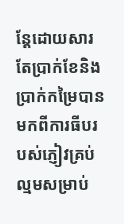ន្តែដោយសារ តែប្រាក់ខែនិងប្រាក់កម្រៃបានមកពីការធីបរបស់ភ្ញៀវគ្រប់ល្មមសម្រាប់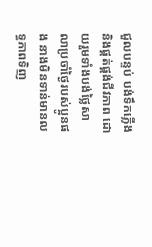ជួលបន្ទប់ បង់ទឹកភ្លើង និងផ្គត់ផ្គង់ជីវភាព ដោយរួមទាំងបង់ថ្លៃសាលាប្រចាំថ្ងៃរបស់ប្អូនផង នាងមិនទាន់មានលទ្ធភាពទិញ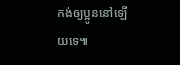កង់ឲ្យប្អូននៅឡើយទេ៕